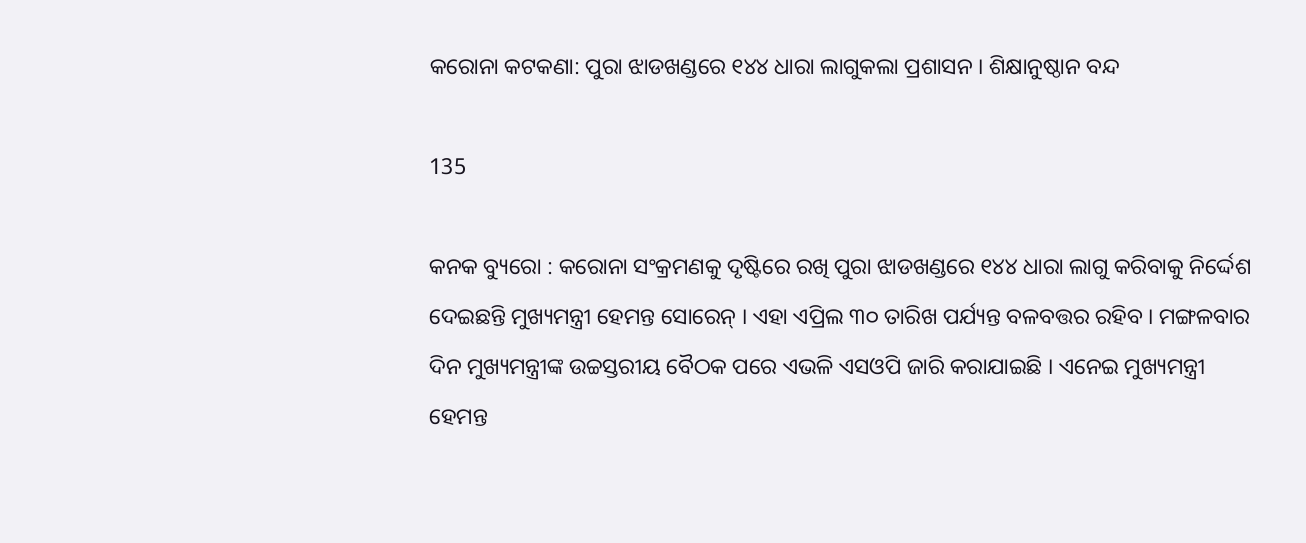କରୋନା କଟକଣା: ପୁରା ଝାଡଖଣ୍ଡରେ ୧୪୪ ଧାରା ଲାଗୁକଲା ପ୍ରଶାସନ । ଶିକ୍ଷାନୁଷ୍ଠାନ ବନ୍ଦ

135

କନକ ବ୍ୟୁରୋ : କରୋନା ସଂକ୍ରମଣକୁ ଦୃଷ୍ଟିରେ ରଖି ପୁରା ଝାଡଖଣ୍ଡରେ ୧୪୪ ଧାରା ଲାଗୁ କରିବାକୁ ନିର୍ଦ୍ଦେଶ ଦେଇଛନ୍ତି ମୁଖ୍ୟମନ୍ତ୍ରୀ ହେମନ୍ତ ସୋରେନ୍ । ଏହା ଏପ୍ରିଲ ୩୦ ତାରିଖ ପର୍ଯ୍ୟନ୍ତ ବଳବତ୍ତର ରହିବ । ମଙ୍ଗଳବାର ଦିନ ମୁଖ୍ୟମନ୍ତ୍ରୀଙ୍କ ଉଚ୍ଚସ୍ତରୀୟ ବୈଠକ ପରେ ଏଭଳି ଏସଓପି ଜାରି କରାଯାଇଛି । ଏନେଇ ମୁଖ୍ୟମନ୍ତ୍ରୀ ହେମନ୍ତ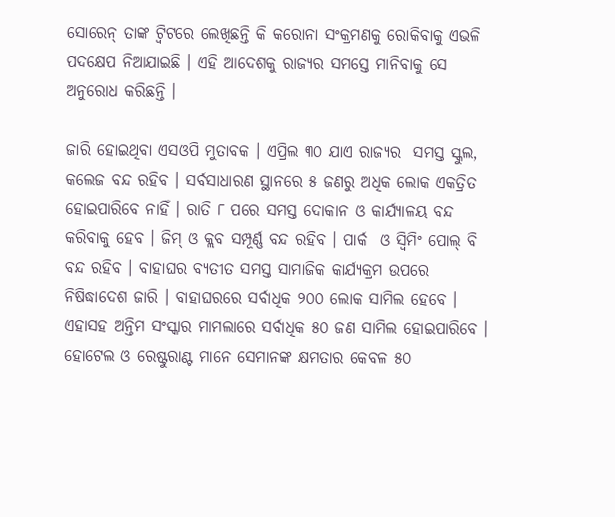ସୋରେନ୍ ତାଙ୍କ ଟ୍ୱିଟରେ ଲେଖିଛନ୍ତି କି କରୋନା ସଂକ୍ରମଣକୁ ରୋକିବାକୁ ଏଭଳି ପଦକ୍ଷେପ ନିଆଯାଇଛି । ଏହି ଆଦେଶକୁ ରାଜ୍ୟର ସମସ୍ତେ ମାନିବାକୁ ସେ ଅନୁରୋଧ କରିଛନ୍ତି ।

ଜାରି ହୋଇଥିବା ଏସଓପି ମୁତାବକ । ଏପ୍ରିଲ ୩୦ ଯାଏ ରାଜ୍ୟର  ସମସ୍ତ ସ୍କୁଲ, କଲେଜ ବନ୍ଦ ରହିବ । ସର୍ବସାଧାରଣ ସ୍ଥାନରେ ୫ ଜଣରୁ ଅଧିକ ଲୋକ ଏକତ୍ରିତ ହୋଇପାରିବେ ନାହିଁ । ରାତି ୮ ପରେ ସମସ୍ତ ଦୋକାନ ଓ କାର୍ଯ୍ୟାଳୟ ବନ୍ଦ କରିବାକୁ ହେବ । ଜିମ୍ ଓ କ୍ଲବ ସମ୍ପୂର୍ଣ୍ଣ ବନ୍ଦ ରହିବ । ପାର୍କ  ଓ ସ୍ୱିମିଂ ପୋଲ୍ ବି ବନ୍ଦ ରହିବ । ବାହାଘର ବ୍ୟତୀତ ସମସ୍ତ ସାମାଜିକ କାର୍ଯ୍ୟକ୍ରମ ଉପରେ ନିଷିଦ୍ଧାଦେଶ ଜାରି । ବାହାଘରରେ ସର୍ବାଧିକ ୨୦୦ ଲୋକ ସାମିଲ ହେବେ । ଏହାସହ ଅନ୍ତିମ ସଂସ୍କାର ମାମଲାରେ ସର୍ବାଧିକ ୫୦ ଜଣ ସାମିଲ ହୋଇପାରିବେ । ହୋଟେଲ ଓ ରେଷ୍ଟୁରାଣ୍ଟ ମାନେ ସେମାନଙ୍କ କ୍ଷମତାର କେବଳ ୫୦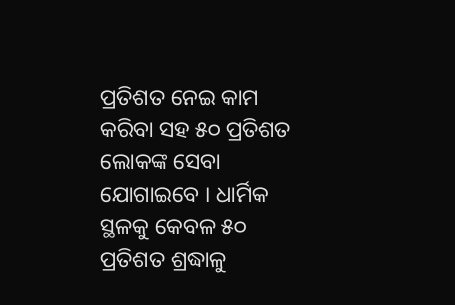ପ୍ରତିଶତ ନେଇ କାମ କରିବା ସହ ୫୦ ପ୍ରତିଶତ ଲୋକଙ୍କ ସେବା ଯୋଗାଇବେ । ଧାର୍ମିକ ସ୍ଥଳକୁ କେବଳ ୫୦ ପ୍ରତିଶତ ଶ୍ରଦ୍ଧାଳୁ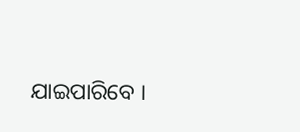ଯାଇପାରିବେ ।